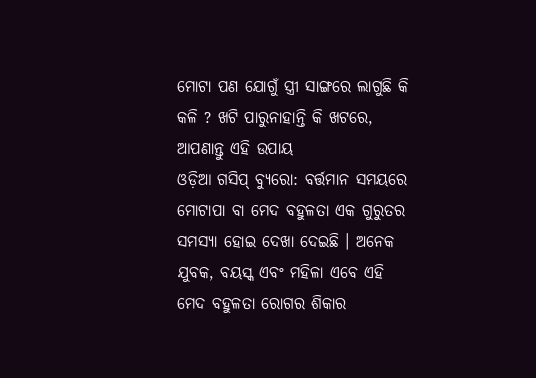ମୋଟା ପଣ ଯୋଗୁଁ ସ୍ତ୍ରୀ ସାଙ୍ଗରେ ଲାଗୁଛି କି କଳି ? ଖଟି ପାରୁନାହାନ୍ତି କି ଖଟରେ, ଆପଣାନ୍ତୁ ଏହି ଉପାୟ
ଓଡ଼ିଆ ଗସିପ୍ ବ୍ୟୁରୋ: ବର୍ତ୍ତମାନ ସମୟରେ ମୋଟାପା ବା ମେଦ ବହୁଳତା ଏକ ଗୁରୁତର ସମସ୍ୟା ହୋଇ ଦେଖା ଦେଇଛି । ଅନେକ ଯୁବକ, ବୟସ୍କ ଏବଂ ମହିଳା ଏବେ ଏହି ମେଦ ବହୁଳତା ରୋଗର ଶିକାର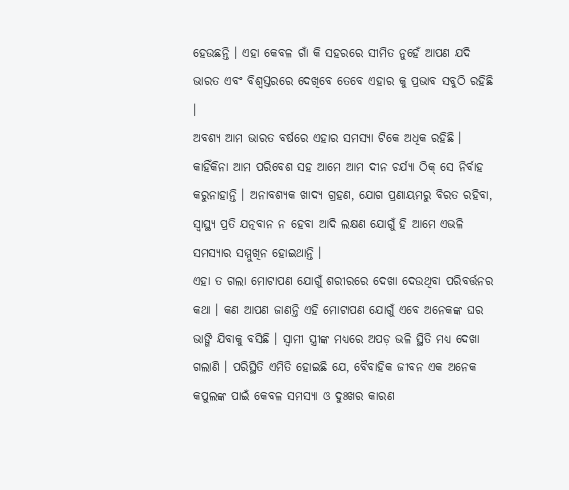ହେଉଛନ୍ତି । ଏହା କେବଳ ଗାଁ କି ସହରରେ ସୀମିତ ନୁହେଁ ଆପଣ ଯଦି ଭାରତ ଏବଂ ବିଶ୍ୱସ୍ତରରେ ଦେଖିବେ ତେବେ ଏହାର କୁ ପ୍ରଭାବ ସବୁଠି ରହିଛି ।
ଅବଶ୍ୟ ଆମ ଭାରତ ବର୍ଷରେ ଏହାର ସମସ୍ୟା ଟିକେ ଅଧିକ ରହିଛି । କାହିଁକିନା ଆମ ପରିବେଶ ସହ ଆମେ ଆମ ଦୀନ ଚର୍ଯ୍ୟା ଠିକ୍ ସେ ନିର୍ବାହ କରୁନାହାନ୍ତି । ଅନାବଶ୍ୟକ ଖାଦ୍ୟ ଗ୍ରହଣ, ଯୋଗ ପ୍ରଣାୟମରୁ ବିରତ ରହିବା, ସ୍ୱାସ୍ଥ୍ୟ ପ୍ରତି ଯତ୍ନବାନ ନ ହେବା ଆଦି ଲକ୍ଷଣ ଯୋଗୁଁ ହି ଆମେ ଏଭଳି ସମସ୍ୟାର ସମ୍ମୁଖିନ ହୋଇଥାନ୍ତି ।
ଏହା ତ ଗଲା ମୋଟାପଣ ଯୋଗୁଁ ଶରୀରରେ ଦେଖା ଦେଉଥିବା ପରିବର୍ତ୍ତନର କଥା । କଣ ଆପଣ ଜାଣନ୍ତି ଏହି ମୋଟାପଣ ଯୋଗୁଁ ଏବେ ଅନେକଙ୍କ ଘର ଭାଙ୍ଗି ଯିବାକୁ ବସିଛି । ସ୍ୱାମୀ ସ୍ତ୍ରୀଙ୍କ ମଧ୍ୟରେ ଅପଡ଼ ଭଳି ସ୍ଥିତି ମଧ୍ୟ ଦେଖା ଗଲାଣି । ପରିସ୍ଥିତି ଏମିତି ହୋଇଛି ଯେ, ବୈବାହିକ ଜୀବନ ଏକ ଅନେକ କପୁଲଙ୍କ ପାଇଁ କେବଳ ସମସ୍ୟା ଓ ଦୁଃଖର କାରଣ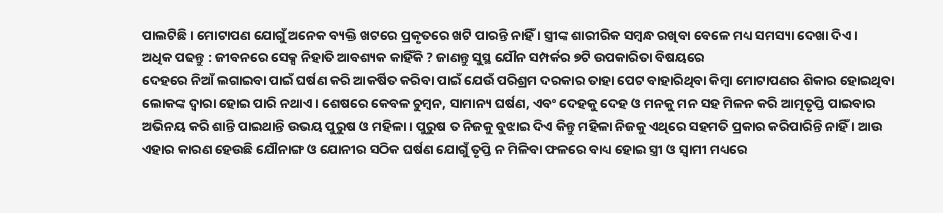ପାଲଟିଛି । ମୋଟାପଣ ଯୋଗୁଁ ଅନେକ ବ୍ୟକ୍ତି ଖଟରେ ପ୍ରକୃତରେ ଖଟି ପାରନ୍ତି ନାହିଁ । ସ୍ତ୍ରୀଙ୍କ ଶାରୀରିକ ସମ୍ବନ୍ଧ ରଖିବା ବେଳେ ମଧ୍ୟ ସମସ୍ୟା ଦେଖା ଦିଏ ।
ଅଧିକ ପଢନ୍ତୁ : ଜୀବନରେ ସେକ୍ସ ନିହାତି ଆବଶ୍ୟକ କାହିଁକି ? ଜାଣନ୍ତୁ ସୁସ୍ଥ ଯୌନ ସମ୍ପର୍କର ୭ଟି ଉପକାରିତା ବିଷୟରେ
ଦେହରେ ନିଆଁ ଲଗାଇବା ପାଇଁ ଘର୍ଷଣ କରି ଆକର୍ଷିତ କରିବା ପାଇଁ ଯେଉଁ ପରିଶ୍ରମ ଦରକାର ତାହା ପେଟ ବାହାରିଥିବା କିମ୍ବା ମୋଟାପଣର ଶିକାର ହୋଇଥିବା ଲୋକଙ୍କ ଦ୍ୱାରା ହୋଇ ପାରି ନଥାଏ । ଶେଷରେ କେବଳ ଚୁମ୍ବନ, ସାମାନ୍ୟ ଘର୍ଷଣ, ଏବଂ ଦେହକୁ ଦେହ ଓ ମନକୁ ମନ ସହ ମିଳନ କରି ଆତ୍ମତୃପ୍ତି ପାଇବାର ଅଭିନୟ କରି ଶାନ୍ତି ପାଇଥାନ୍ତି ଉଭୟ ପୁରୁଷ ଓ ମହିଳା । ପୁରୁଷ ତ ନିଜକୁ ବୁଝାଇ ଦିଏ କିନ୍ତୁ ମହିଳା ନିଜକୁ ଏଥିରେ ସହମତି ପ୍ରକାର କରିପାରିନ୍ତି ନାହିଁ । ଆଉ ଏହାର କାରଣ ହେଉଛି ଯୌନାଙ୍ଗ ଓ ଯୋନୀର ସଠିକ ଘର୍ଷଣ ଯୋଗୁଁ ତୃପ୍ତି ନ ମିଳିବା ଫଳରେ ବାଧ୍ୟ ହୋଇ ସ୍ତ୍ରୀ ଓ ସ୍ୱାମୀ ମଧ୍ୟରେ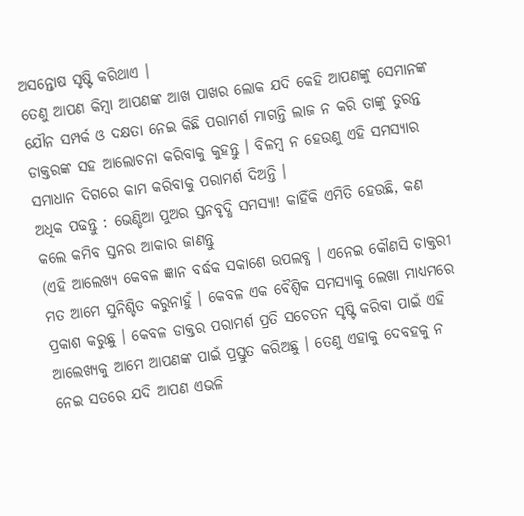ଅସନ୍ତୋଷ ସୃଷ୍ଟି କରିଥାଏ ।
ତେଣୁ ଆପଣ କିମ୍ବା ଆପଣଙ୍କ ଆଖ ପାଖର ଲୋକ ଯଦି କେହି ଆପଣଙ୍କୁ ସେମାନଙ୍କ ଯୌନ ସମ୍ପର୍କ ଓ ଦକ୍ଷତା ନେଇ କିଛି ପରାମର୍ଶ ମାଗନ୍ତି ଲାଜ ନ କରି ତାଙ୍କୁ ତୁରନ୍ତ ଡାକ୍ତରଙ୍କ ସହ ଆଲୋଚନା କରିବାକୁ କୁହନ୍ତୁ । ବିଳମ୍ବ ନ ହେଉଣୁ ଏହି ସମସ୍ୟାର ସମାଧାନ ଦିଗରେ କାମ କରିବାକୁ ପରାମର୍ଶ ଦିଅନ୍ତି ।
ଅଧିକ ପଢନ୍ତୁ : ଭେଣ୍ଡିଆ ପୁଅର ସ୍ତନବୃଦ୍ଧି ସମସ୍ୟା! କାହିଁକି ଏମିତି ହେଉଛି, କଣ କଲେ କମିବ ସ୍ତନର ଆକାର ଜାଣନ୍ତୁ
(ଏହି ଆଲେଖ୍ୟ କେବଳ ଜ୍ଞାନ ବର୍ଦ୍ଧକ ସକାଶେ ଉପଲବ୍ଧ । ଏନେଇ କୌଣସି ଡାକ୍ତରୀ ମତ ଆମେ ସୁନିଶ୍ଚିତ କରୁନାହୁଁ । କେବଳ ଏକ ବୈଶ୍ୱିକ ସମସ୍ୟାକୁ ଲେଖା ମାଧ୍ୟମରେ ପ୍ରକାଶ କରୁଛୁ । କେବଳ ଡାକ୍ତର ପରାମର୍ଶ ପ୍ରତି ସଚେତନ ସୃଷ୍ଟି କରିବା ପାଇଁ ଏହି ଆଲେଖ୍ୟକୁ ଆମେ ଆପଣଙ୍କ ପାଇଁ ପ୍ରସ୍ତୁତ କରିଅଛୁ । ତେଣୁ ଏହାକୁ ଦେବହକୁ ନ ନେଇ ସତରେ ଯଦି ଆପଣ ଏଭଳି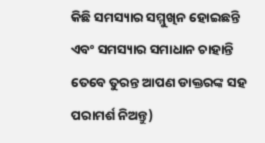କିଛି ସମସ୍ୟାର ସମ୍ମୁଖିନ ହୋଇଛନ୍ତି ଏବଂ ସମସ୍ୟାର ସମାଧାନ ଚାହାନ୍ତି ତେବେ ତୁରନ୍ତ ଆପଣ ଡାକ୍ତରଙ୍କ ସହ ପରାମର୍ଶ ନିଅନ୍ତୁ)